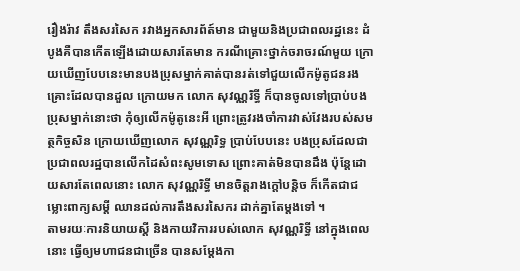រឿងរ៉ាវ តឹងសរសៃក រវាងអ្នកសារព័ត៍មាន ជាមួយនិងប្រជាពលរដ្ឋនេះ ដំបូងគឺបានកើតឡើងដោយសារតែមាន ករណីគ្រោះថ្នាក់ចរាចរណ៍មួយ ក្រោយឃើញបែបនេះមានបងប្រុសម្នាក់គាត់បានរត់ទៅជួយលើកម៉ូតូជនរងគ្រោះដែលបានដួល ក្រោយមក លោក សុវណ្ណរិទ្ធី ក៏បានចូលទៅប្រាប់បងប្រុសម្នាក់នោះថា កុំឲ្យលើកម៉ូតូនេះអី ព្រោះត្រូវរងចាំការវាស់វែងរបស់សមត្ថកិច្ចសិន ក្រោយឃើញលោក សុវណ្ណរិទ្ធ ប្រាប់បែបនេះ បងប្រុសដែលជាប្រជាពលរដ្ឋបានលើកដៃសំពះសូមទោស ព្រោះគាត់មិនបានដឹង ប៉ុន្តែដោយសារតែពេលនោះ លោក សុវណ្ណរិទ្ធី មានចិត្តរាងក្តៅបន្តិច ក៏កើតជាជម្លោះពាក្យសម្តី ឈានដល់ការតឹងសរសៃករ ដាក់គ្នាតែម្តងទៅ ។
តាមរយៈការនិយាយស្តី និងកាយវិការរបស់លោក សុវណ្ណរិទ្ធី នៅក្នុងពេលនោះ ធ្វើឲ្យមហាជនជាច្រើន បានសម្តែងកា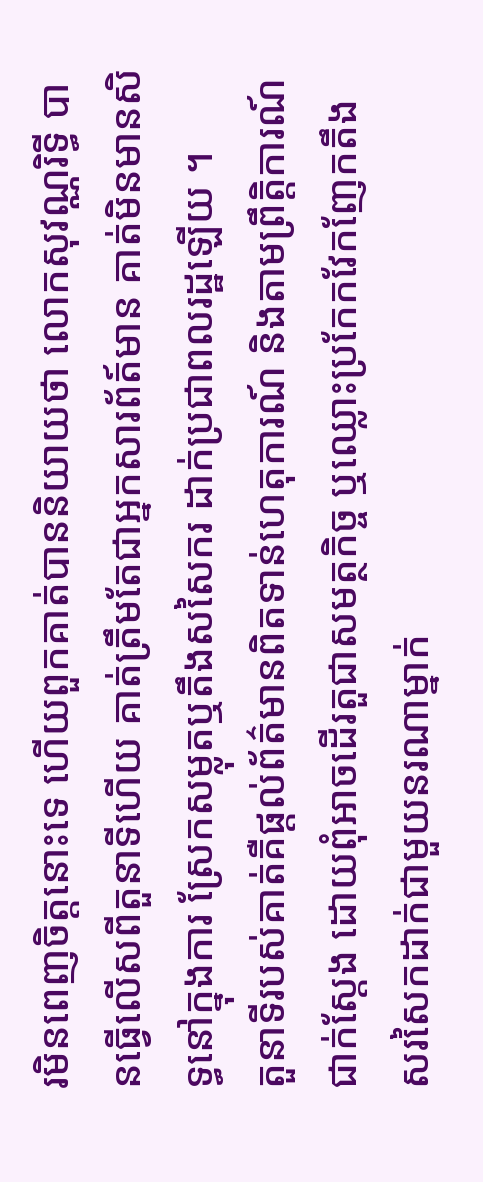រមិនពេញចិត្តនោះទេ ហើយពួកគាត់បាននិយាយថា លោកសុវណ្ណរិទ្ធី បានធ្វើលើសពីតួនាទីហើយ គាត់ត្រឹមតែជាអ្នកសារព័ត៍មាន គាត់មិនមានសិទ្ធនៅក្នុងការ ស្រែកសម្លុតឬតឹងសសៃករ ដាក់ប្រជាពលរដ្ឋឡើយ ។
តួនាទីរបស់គាត់គឺផ្ដល់ព័ត៌មានពិតទាន់ហេតុការណ៍ និងតាមព្រឹត្តិការណ៍ជាក់ស្ដែង ដោយពុំអាចដើរតួជាសមត្ថកិច្ច ឬឈ្លោះប្រកែកវែកញែកតឹងសរសៃកដាក់ជាមួយនរណាម្នាក់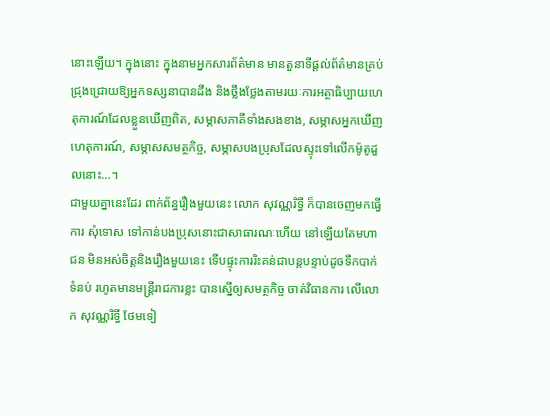នោះឡើយ។ ក្នុងនោះ ក្នុងនាមអ្នកសារព័ត៌មាន មានតួនាទីផ្ដល់ព័ត៌មានគ្រប់ជ្រុងជ្រោយឱ្យអ្នកទស្សនាបានដឹង និងថ្លឹងថ្លែងតាមរយៈការអត្ថាធិប្បាយហេតុការណ៍ដែលខ្លួនឃើញពិត, សម្ភាសភាគីទាំងសងខាង, សម្ភាសអ្នកឃើញហេតុការណ៍, សម្ភាសសមត្ថកិច្ច, សម្ភាសបងប្រុសដែលស្ទុះទៅលើកម៉ូតូដួលនោះ…។
ជាមួយគ្នានេះដែរ ពាក់ព័ន្ធរឿងមួយនេះ លោក សុវណ្ណរិទ្ធី ក៏បានចេញមកធ្វើការ សុំទោស ទៅកាន់បងប្រុសនោះជាសាធារណៈហើយ នៅឡើយតែមហាជន មិនអស់ចិត្តនិងរឿងមួយនេះ ទើបផ្ទុះការរិះគន់ជាបន្តបន្ទាប់ដូចទឹកបាក់ទំនប់ រហូតមានមន្ត្រីរាជការខ្លះ បានស្នើឲ្យសមត្ថកិច្ច ចាត់វិធានការ លើលោក សុវណ្ណរិទ្ធី ថែមទៀ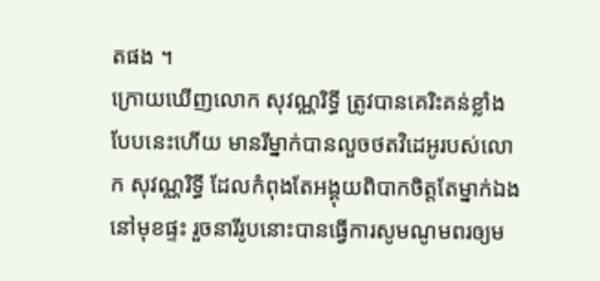តផង ។
ក្រោយឃើញលោក សុវណ្ណរិទ្ធី ត្រូវបានគេរិះគន់ខ្លាំងបែបនេះហើយ មានរីម្នាក់បានលួចថតវិដេអូរបស់លោក សុវណ្ណរិទ្ធី ដែលកំពុងតែអង្គុយពិបាកចិត្តតែម្នាក់ឯងនៅមុខផ្ទះ រួចនារីរូបនោះបានធ្វើការសូមណូមពរឲ្យម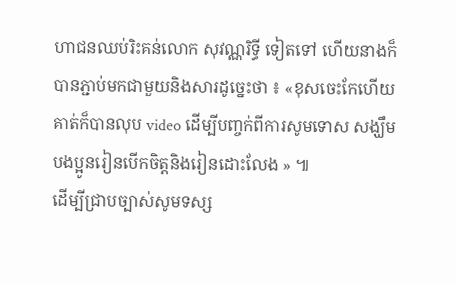ហាជនឈប់រិះគន់លោក សុវណ្ណរិទ្ធី ទៀតទៅ ហើយនាងក៏បានភ្ជាប់មកជាមួយនិងសារដូច្នេះថា ៖ «ខុសចេះកែហើយគាត់ក៏បានលុប video ដើម្បីបញ្ចក់ពីការសូមទោស សង្ឃឹមបងប្អូនរៀនបើកចិត្ដនិងរៀនដោះលែង » ៕
ដើម្បីជ្រាបច្បាស់សូមទស្ស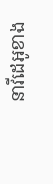នាវីដេអូខាង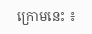ក្រោមនេះ ៖